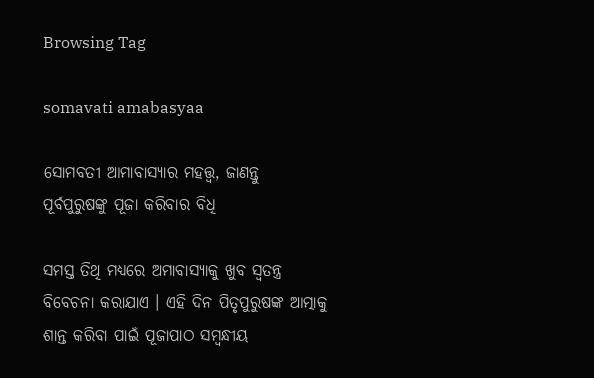Browsing Tag

somavati amabasyaa

ସୋମବତୀ ଆମାବାସ୍ୟାର ମହତ୍ତ୍ୱ, ଜାଣନ୍ତୁ ପୂର୍ବପୁରୁଷଙ୍କୁ ପୂଜା କରିବାର ବିଧି

ସମସ୍ତ ତିଥି ମଧ୍ୟରେ ଅମାବାସ୍ୟାକୁ ଖୁବ ସ୍ୱତନ୍ତ୍ର ବିବେଚନା କରାଯାଏ । ଏହି ଦିନ ପିତୃପୁରୁଷଙ୍କ ଆତ୍ମାକୁ ଶାନ୍ତ କରିବା ପାଇଁ ପୂଜାପାଠ ସମ୍ବନ୍ଧୀୟ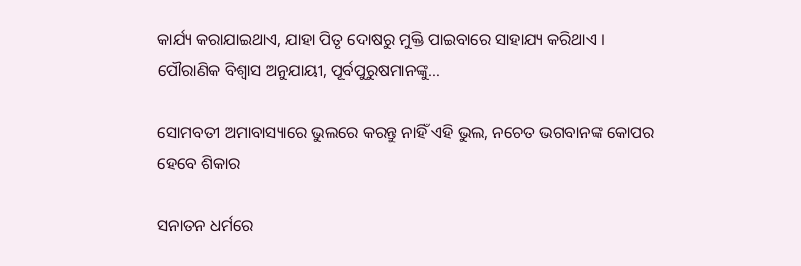କାର୍ଯ୍ୟ କରାଯାଇଥାଏ, ଯାହା ପିତୃ ଦୋଷରୁ ମୁକ୍ତି ପାଇବାରେ ସାହାଯ୍ୟ କରିଥାଏ । ପୌରାଣିକ ବିଶ୍ୱାସ ଅନୁଯାୟୀ, ପୂର୍ବପୁରୁଷମାନଙ୍କୁ…

ସୋମବତୀ ଅମାବାସ୍ୟାରେ ଭୁଲରେ କରନ୍ତୁ ନାହିଁ ଏହି ଭୁଲ, ନଚେତ ଭଗବାନଙ୍କ କୋପର ହେବେ ଶିକାର

ସନାତନ ଧର୍ମରେ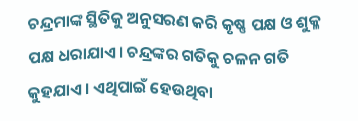ଚନ୍ଦ୍ରମାଙ୍କ ସ୍ଥିତିକୁ ଅନୁସରଣ କରି କୃଷ୍ଣ ପକ୍ଷ ଓ ଶୁକ୍ଳ ପକ୍ଷ ଧରାଯାଏ। ଚନ୍ଦ୍ରଙ୍କର ଗତିକୁ ଚଳନ ଗତି କୁହଯାଏ। ଏଥିପାଇଁ ହେଉଥିବା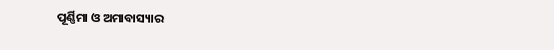ପୂର୍ଣ୍ଣିମା ଓ ଅମାବାସ୍ୟାର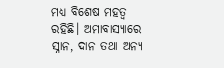ମଧ୍ୟ ବିଶେଷ ମହତ୍ୱ ରହିଛି। ଅମାବାସ୍ୟାରେ ସ୍ନାନ, ଦାନ ତଥା ଅନ୍ୟ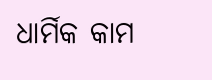ଧାର୍ମିକ କାମ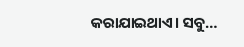କରାଯାଇଥାଏ। ସବୁ…